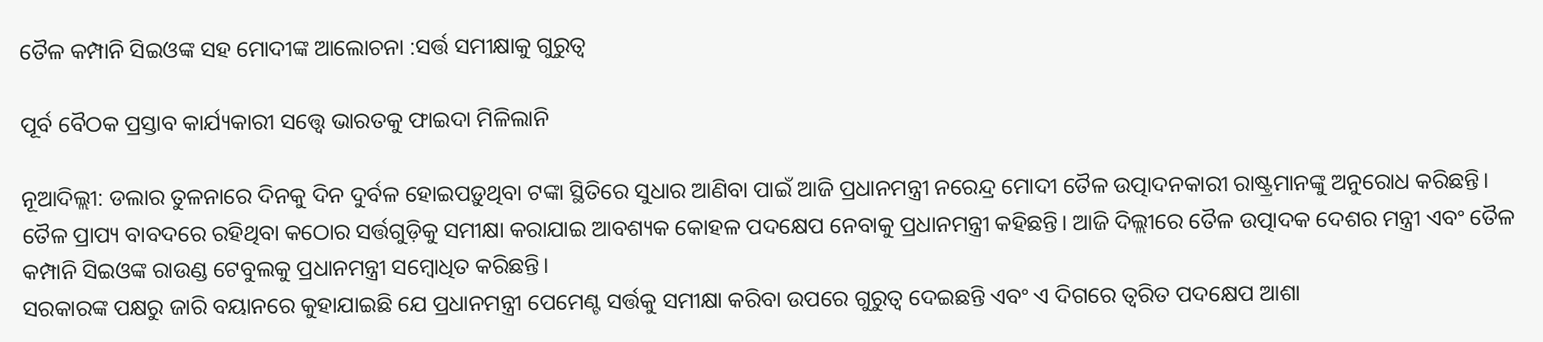ତୈଳ କମ୍ପାନି ସିଇଓଙ୍କ ସହ ମୋଦୀଙ୍କ ଆଲୋଚନା :ସର୍ତ୍ତ ସମୀକ୍ଷାକୁ ଗୁରୁତ୍ବ

ପୂର୍ବ ବୈଠକ ପ୍ରସ୍ତାବ କାର୍ଯ୍ୟକାରୀ ସତ୍ତ୍ବେ ଭାରତକୁ ଫାଇଦା ମିଳିଲାନି

ନୂଆଦିଲ୍ଲୀ: ଡଲାର ତୁଳନାରେ ଦିନକୁ ଦିନ ଦୁର୍ବଳ ହୋଇପଡ଼ୁଥିବା ଟଙ୍କା ସ୍ଥିତିରେ ସୁଧାର ଆଣିବା ପାଇଁ ଆଜି ପ୍ରଧାନମନ୍ତ୍ରୀ ନରେନ୍ଦ୍ର ମୋଦୀ ତୈଳ ଉତ୍ପାଦନକାରୀ ରାଷ୍ଟ୍ରମାନଙ୍କୁ ଅନୁରୋଧ କରିଛନ୍ତି। ତୈଳ ପ୍ରାପ୍ୟ ବାବଦରେ ରହିଥିବା କଠୋର ସର୍ତ୍ତଗୁଡ଼ିକୁ ସମୀକ୍ଷା କରାଯାଇ ଆବଶ୍ୟକ କୋହଳ ପଦକ୍ଷେପ ନେବାକୁ ପ୍ରଧାନମନ୍ତ୍ରୀ କହିଛନ୍ତି। ଆଜି ଦିଲ୍ଲୀରେ ତୈଳ ଉତ୍ପାଦକ ଦେଶର ମନ୍ତ୍ରୀ ଏବଂ ତୈଳ କମ୍ପାନି ସିଇଓଙ୍କ ରାଉଣ୍ଡ ଟେବୁଲକୁ ପ୍ରଧାନମନ୍ତ୍ରୀ ସମ୍ବୋଧିତ କରିଛନ୍ତି।
ସରକାରଙ୍କ ପକ୍ଷରୁ ଜାରି ବୟାନରେ କୁହାଯାଇଛି ଯେ ପ୍ରଧାନମନ୍ତ୍ରୀ ପେମେଣ୍ଟ ସର୍ତ୍ତକୁ ସମୀକ୍ଷା କରିବା ଉପରେ ଗୁରୁତ୍ବ ଦେଇଛନ୍ତି ଏବଂ ଏ ଦିଗରେ ତ୍ବରିତ ପଦକ୍ଷେପ ଆଶା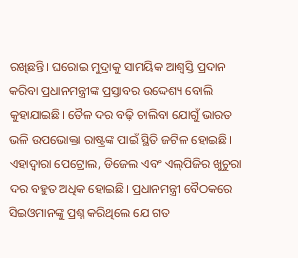ରଖିଛନ୍ତି। ଘରୋଇ ମୁଦ୍ରାକୁ ସାମୟିକ ଆଶ୍ବସ୍ତି ପ୍ରଦାନ କରିବା ପ୍ରଧାନମନ୍ତ୍ରୀଙ୍କ ପ୍ରସ୍ତାବର ଉଦ୍ଦେଶ୍ୟ ବୋଲି କୁହାଯାଇଛି। ତୈଳ ଦର ବଢ଼ି ଚାଲିବା ଯୋଗୁଁ ଭାରତ ଭଳି ଉପଭୋକ୍ତା ରାଷ୍ଟ୍ରଙ୍କ ପାଇଁ ସ୍ଥିତି ଜଟିଳ ହୋଇଛି। ଏହାଦ୍ବାରା ପେଟ୍ରୋଲ, ଡିଜେଲ ଏବଂ ଏଲ୍‌ପିଜିର ଖୁଚୁରା ଦର ବହୁତ ଅଧିକ ହୋଇଛି। ପ୍ରଧାନମନ୍ତ୍ରୀ ବୈଠକରେ ସିଇଓମାନଙ୍କୁ ପ୍ରଶ୍ନ କରିଥିଲେ ଯେ ଗତ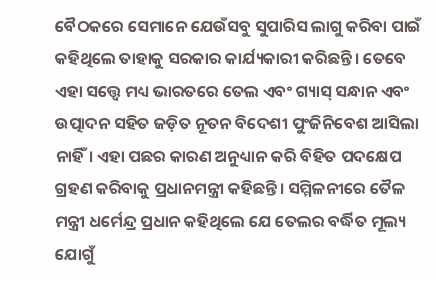ବୈଠକରେ ସେମାନେ ଯେଉଁସବୁ ସୁପାରିସ ଲାଗୁ କରିବା ପାଇଁ କହିଥିଲେ ତାହାକୁ ସରକାର କାର୍ଯ୍ୟକାରୀ କରିଛନ୍ତି। ତେବେ ଏହା ସତ୍ତ୍ବେ ମଧ୍ୟ ଭାରତରେ ତେଲ ଏବଂ ଗ୍ୟାସ୍‌ ସନ୍ଧାନ ଏବଂ ଉତ୍ପାଦନ ସହିତ ଜଡ଼ିତ ନୂତନ ବିଦେଶୀ ପୁଂଜିନିବେଶ ଆସିଲା ନାହିଁ। ଏହା ପଛର କାରଣ ଅନୁଧ୍ୟାନ କରି ବିହିତ ପ‌ଦକ୍ଷେପ ଗ୍ରହଣ କରିବାକୁ ପ୍ରଧାନମନ୍ତ୍ରୀ କହିଛନ୍ତି। ସମ୍ମିଳନୀରେ ତୈଳ ମନ୍ତ୍ରୀ ଧର୍ମେନ୍ଦ୍ର ପ୍ରଧାନ କହିଥିଲେ ଯେ ତେଲର ବର୍ଦ୍ଧିତ ମୂଲ୍ୟ ଯୋଗୁଁ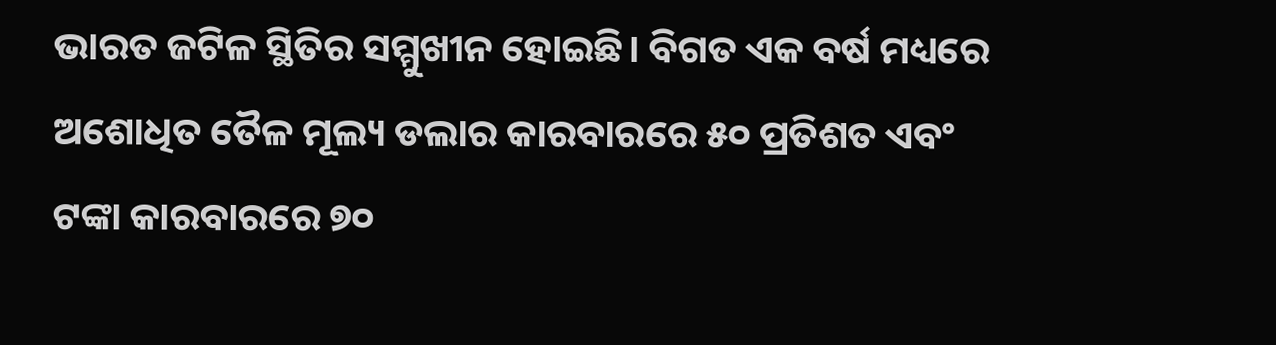ଭାରତ ଜଟିଳ ସ୍ଥିତିର ସମ୍ମୁଖୀନ ହୋଇଛି। ବିଗତ ଏକ ବର୍ଷ ମଧ୍ୟରେ ଅଶୋଧିତ ତୈଳ ମୂଲ୍ୟ ଡଲାର କାରବାରରେ ୫୦ ପ୍ରତିଶତ ଏବଂ ଟଙ୍କା କାରବାରରେ ୭୦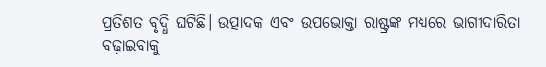ପ୍ରତିଶତ ବୃଦ୍ଧି ଘଟିଛି। ଉତ୍ପାଦକ ଏବଂ ଉପଭୋକ୍ତା ରାଷ୍ଟ୍ରଙ୍କ ମଧ୍ୟରେ ଭାଗୀଦାରିତା ବଢ଼ାଇବାକୁ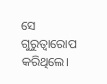ସେ ଗୁରୁତ୍ବାରୋପ କରିଥିଲେ।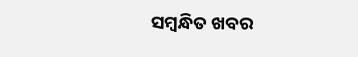ସମ୍ବନ୍ଧିତ ଖବର